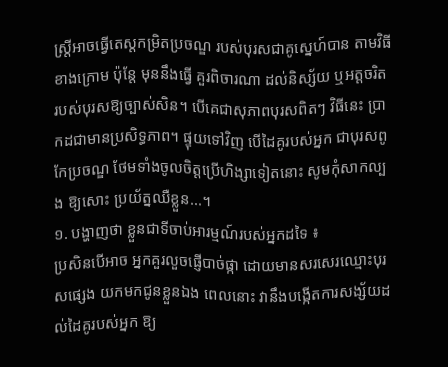ស្ត្រីអាចធ្វើតេស្តកម្រិតប្រចណ្ឌ របស់បុរសជាគូស្នេហ៍បាន តាមវិធីខាងក្រោម ប៉ុន្តែ មុននឹងធ្វើ គួរពិចារណា ដល់និស្ស័យ ឬអត្តចរិត របស់បុរសឱ្យច្បាស់សិន។ បើគេជាសុភាពបុរសពិតៗ វិធីនេះ ប្រាកដជាមានប្រសិទ្ធភាព។ ផ្ទុយទៅវិញ បើដៃគូរបស់អ្នក ជាបុរសពូកែប្រចណ្ឌ ថែមទាំងចូលចិត្តប្រើហិង្សាទៀតនោះ សូមកុំសាកល្បង ឱ្យសោះ ប្រយ័ត្នឈឺខ្លួន...។
១. បង្ហាញថា ខ្លួនជាទីចាប់អារម្មណ៍របស់អ្នកដទៃ ៖
ប្រសិនបើអាច អ្នកគួរលួចផ្ញើបាច់ផ្កា ដោយមានសរសេរឈ្មោះបុរសផ្សេង យកមកជូនខ្លួនឯង ពេលនោះ វានឹងបង្កើតការសង្ស័យដល់ដៃគូរបស់អ្នក ឱ្យ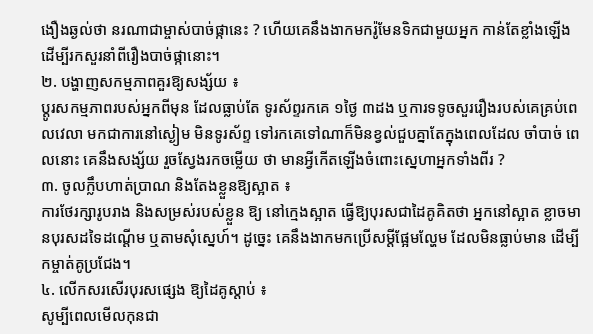ងឿងឆ្ងល់ថា នរណាជាម្ចាស់បាច់ផ្កានេះ ? ហើយគេនឹងងាកមករ៉ូមែនទិកជាមួយអ្នក កាន់តែខ្លាំងឡើង ដើម្បីរកសួរនាំពីរឿងបាច់ផ្កានោះ។
២. បង្ហាញសកម្មភាពគួរឱ្យសង្ស័យ ៖
ប្តូរសកម្មភាពរបស់អ្នកពីមុន ដែលធ្លាប់តែ ទូរស័ព្ទរកគេ ១ថ្ងៃ ៣ដង ឬការទទូចសួររឿងរបស់គេគ្រប់ពេលវេលា មកជាការនៅស្ងៀម មិនទូរស័ព្ទ ទៅរកគេទៅណាក៏មិនខ្វល់ជួបគ្នាតែក្នុងពេលដែល ចាំបាច់ ពេលនោះ គេនឹងសង្ស័យ រួចស្វែងរកចម្លើយ ថា មានអ្វីកើតឡើងចំពោះស្នេហាអ្នកទាំងពីរ ?
៣. ចូលក្លឹបហាត់ប្រាណ និងតែងខ្លួនឱ្យស្អាត ៖
ការថែរក្សារូបរាង និងសម្រស់របស់ខ្លួន ឱ្យ នៅក្មេងស្អាត ធ្វើឱ្យបុរសជាដៃគូគិតថា អ្នកនៅស្អាត ខ្លាចមានបុរសដទៃដណ្តើម ឬតាមសុំស្នេហ៍។ ដូច្នេះ គេនឹងងាកមកប្រើសម្តីផ្អែមល្ហែម ដែលមិនធ្លាប់មាន ដើម្បីកម្ចាត់គូប្រជែង។
៤. លើកសរសើរបុរសផ្សេង ឱ្យដៃគូស្តាប់ ៖
សូម្បីពេលមើលកុនជា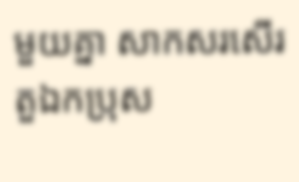មួយគ្នា សាកសរសើរ តួឯកប្រុស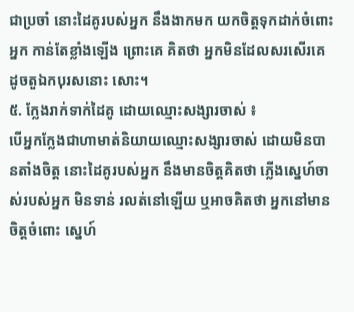ជាប្រចាំ នោះដៃគូរបស់អ្នក នឹងងាកមក យកចិត្តទុកដាក់ចំពោះអ្នក កាន់តែខ្លាំងឡើង ព្រោះគេ គិតថា អ្នកមិនដែលសរសើរគេ ដូចតួឯកបុរសនោះ សោះ។
៥. ក្លែងរាក់ទាក់ដៃគូ ដោយឈ្មោះសង្សារចាស់ ៖
បើអ្នកក្លែងជាហាមាត់និយាយឈ្មោះសង្សារចាស់ ដោយមិនបានតាំងចិត្ត នោះដៃគូរបស់អ្នក នឹងមានចិត្តគិតថា ភ្លើងស្នេហ៍ចាស់របស់អ្នក មិនទាន់ រលត់នៅឡើយ ឬអាចគិតថា អ្នកនៅមានចិត្តចំពោះ ស្នេហ៍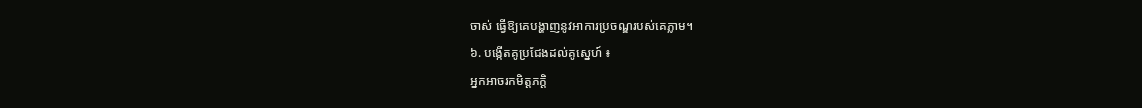ចាស់ ធ្វើឱ្យគេបង្ហាញនូវអាការប្រចណ្ឌរបស់គេភ្លាម។
៦. បង្កើតគូប្រជែងដល់គូស្នេហ៍ ៖
អ្នកអាចរកមិត្តភក្តិ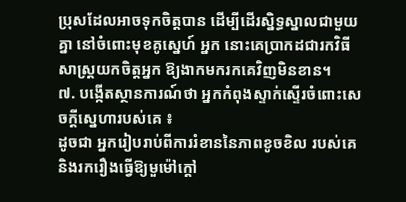ប្រុសដែលអាចទុកចិត្តបាន ដើម្បីដើរស្និទ្ធស្នាលជាមួយគ្នា នៅចំពោះមុខគូស្នេហ៍ អ្នក នោះគេប្រាកដជារកវិធីសាស្ត្រយកចិត្តអ្នក ឱ្យងាកមករកគេវិញមិនខាន។
៧. បង្កើតស្ថានការណ៍ថា អ្នកកំពុងស្ទាក់ស្ទើរចំពោះសេចក្តីស្នេហារបស់គេ ៖
ដូចជា អ្នករៀបរាប់ពីការរំខាននៃភាពខូចខិល របស់គេ និងរករឿងធ្វើឱ្យមួម៉ៅក្តៅ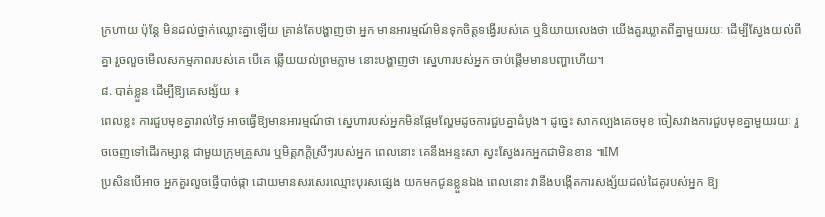ក្រហាយ ប៉ុន្តែ មិនដល់ថ្នាក់ឈ្លោះគ្នាឡើយ គ្រាន់តែបង្ហាញថា អ្នក មានអារម្មណ៍មិនទុកចិត្តទង្វើរបស់គេ ឬនិយាយលេងថា យើងគួរឃ្លាតពីគ្នាមួយរយៈ ដើម្បីស្វែងយល់ពីគ្នា រួចលួចមើលសកម្មភាពរបស់គេ បើគេ ឆ្លើយយល់ព្រមភ្លាម នោះបង្ហាញថា ស្នេហារបស់អ្នក ចាប់ផ្តើមមានបញ្ហាហើយ។
៨. បាត់ខ្លួន ដើម្បីឱ្យគេសង្ស័យ ៖
ពេលខ្លះ ការជួបមុខគ្នារាល់ថ្ងៃ អាចធ្វើឱ្យមានអារម្មណ៍ថា ស្នេហារបស់អ្នកមិនផ្អែមល្ហែមដូចការជួបគ្នាដំបូង។ ដូច្នេះ សាកល្បងគេចមុខ ចៀសវាងការជួបមុខគ្នាមួយរយៈ រួចចេញទៅដើរកម្សាន្ត ជាមួយក្រុមគ្រួសារ ឬមិត្តភក្តិស្រីៗរបស់អ្នក ពេលនោះ គេនឹងអន្ទះសា ស្វះស្វែងរកអ្នកជាមិនខាន ៕IM
ប្រសិនបើអាច អ្នកគួរលួចផ្ញើបាច់ផ្កា ដោយមានសរសេរឈ្មោះបុរសផ្សេង យកមកជូនខ្លួនឯង ពេលនោះ វានឹងបង្កើតការសង្ស័យដល់ដៃគូរបស់អ្នក ឱ្យ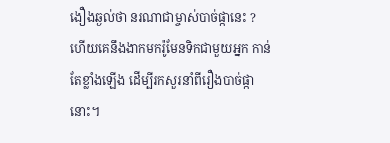ងឿងឆ្ងល់ថា នរណាជាម្ចាស់បាច់ផ្កានេះ ? ហើយគេនឹងងាកមករ៉ូមែនទិកជាមួយអ្នក កាន់តែខ្លាំងឡើង ដើម្បីរកសួរនាំពីរឿងបាច់ផ្កានោះ។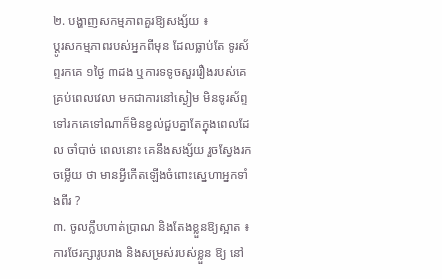២. បង្ហាញសកម្មភាពគួរឱ្យសង្ស័យ ៖
ប្តូរសកម្មភាពរបស់អ្នកពីមុន ដែលធ្លាប់តែ ទូរស័ព្ទរកគេ ១ថ្ងៃ ៣ដង ឬការទទូចសួររឿងរបស់គេគ្រប់ពេលវេលា មកជាការនៅស្ងៀម មិនទូរស័ព្ទ ទៅរកគេទៅណាក៏មិនខ្វល់ជួបគ្នាតែក្នុងពេលដែល ចាំបាច់ ពេលនោះ គេនឹងសង្ស័យ រួចស្វែងរកចម្លើយ ថា មានអ្វីកើតឡើងចំពោះស្នេហាអ្នកទាំងពីរ ?
៣. ចូលក្លឹបហាត់ប្រាណ និងតែងខ្លួនឱ្យស្អាត ៖
ការថែរក្សារូបរាង និងសម្រស់របស់ខ្លួន ឱ្យ នៅ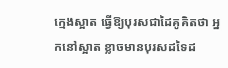ក្មេងស្អាត ធ្វើឱ្យបុរសជាដៃគូគិតថា អ្នកនៅស្អាត ខ្លាចមានបុរសដទៃដ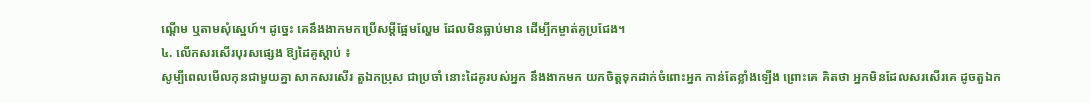ណ្តើម ឬតាមសុំស្នេហ៍។ ដូច្នេះ គេនឹងងាកមកប្រើសម្តីផ្អែមល្ហែម ដែលមិនធ្លាប់មាន ដើម្បីកម្ចាត់គូប្រជែង។
៤. លើកសរសើរបុរសផ្សេង ឱ្យដៃគូស្តាប់ ៖
សូម្បីពេលមើលកុនជាមួយគ្នា សាកសរសើរ តួឯកប្រុស ជាប្រចាំ នោះដៃគូរបស់អ្នក នឹងងាកមក យកចិត្តទុកដាក់ចំពោះអ្នក កាន់តែខ្លាំងឡើង ព្រោះគេ គិតថា អ្នកមិនដែលសរសើរគេ ដូចតួឯក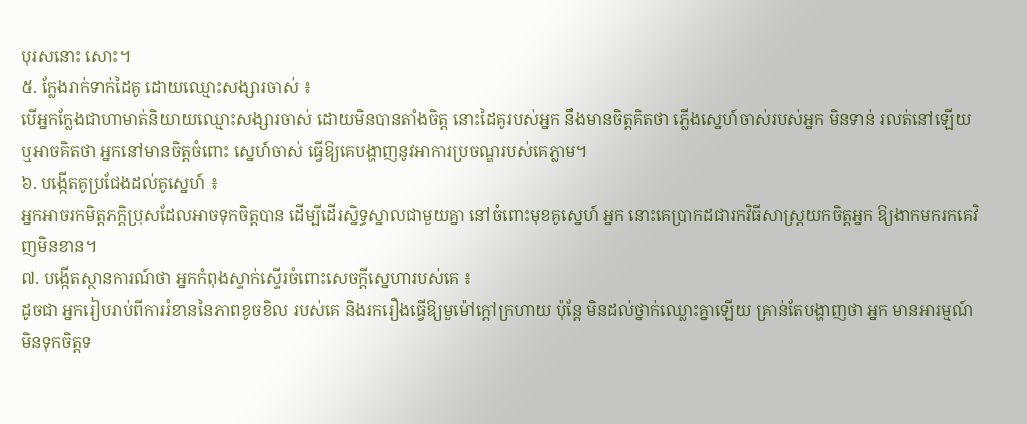បុរសនោះ សោះ។
៥. ក្លែងរាក់ទាក់ដៃគូ ដោយឈ្មោះសង្សារចាស់ ៖
បើអ្នកក្លែងជាហាមាត់និយាយឈ្មោះសង្សារចាស់ ដោយមិនបានតាំងចិត្ត នោះដៃគូរបស់អ្នក នឹងមានចិត្តគិតថា ភ្លើងស្នេហ៍ចាស់របស់អ្នក មិនទាន់ រលត់នៅឡើយ ឬអាចគិតថា អ្នកនៅមានចិត្តចំពោះ ស្នេហ៍ចាស់ ធ្វើឱ្យគេបង្ហាញនូវអាការប្រចណ្ឌរបស់គេភ្លាម។
៦. បង្កើតគូប្រជែងដល់គូស្នេហ៍ ៖
អ្នកអាចរកមិត្តភក្តិប្រុសដែលអាចទុកចិត្តបាន ដើម្បីដើរស្និទ្ធស្នាលជាមួយគ្នា នៅចំពោះមុខគូស្នេហ៍ អ្នក នោះគេប្រាកដជារកវិធីសាស្ត្រយកចិត្តអ្នក ឱ្យងាកមករកគេវិញមិនខាន។
៧. បង្កើតស្ថានការណ៍ថា អ្នកកំពុងស្ទាក់ស្ទើរចំពោះសេចក្តីស្នេហារបស់គេ ៖
ដូចជា អ្នករៀបរាប់ពីការរំខាននៃភាពខូចខិល របស់គេ និងរករឿងធ្វើឱ្យមួម៉ៅក្តៅក្រហាយ ប៉ុន្តែ មិនដល់ថ្នាក់ឈ្លោះគ្នាឡើយ គ្រាន់តែបង្ហាញថា អ្នក មានអារម្មណ៍មិនទុកចិត្តទ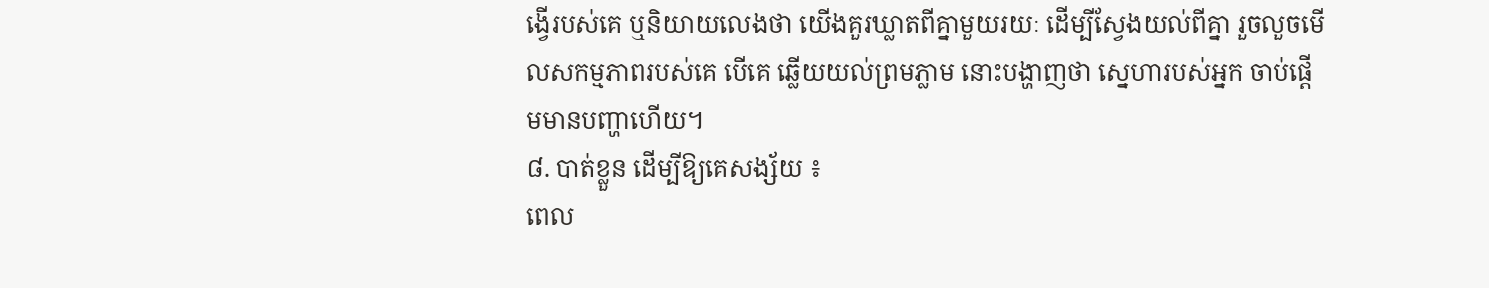ង្វើរបស់គេ ឬនិយាយលេងថា យើងគួរឃ្លាតពីគ្នាមួយរយៈ ដើម្បីស្វែងយល់ពីគ្នា រួចលួចមើលសកម្មភាពរបស់គេ បើគេ ឆ្លើយយល់ព្រមភ្លាម នោះបង្ហាញថា ស្នេហារបស់អ្នក ចាប់ផ្តើមមានបញ្ហាហើយ។
៨. បាត់ខ្លួន ដើម្បីឱ្យគេសង្ស័យ ៖
ពេល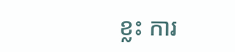ខ្លះ ការ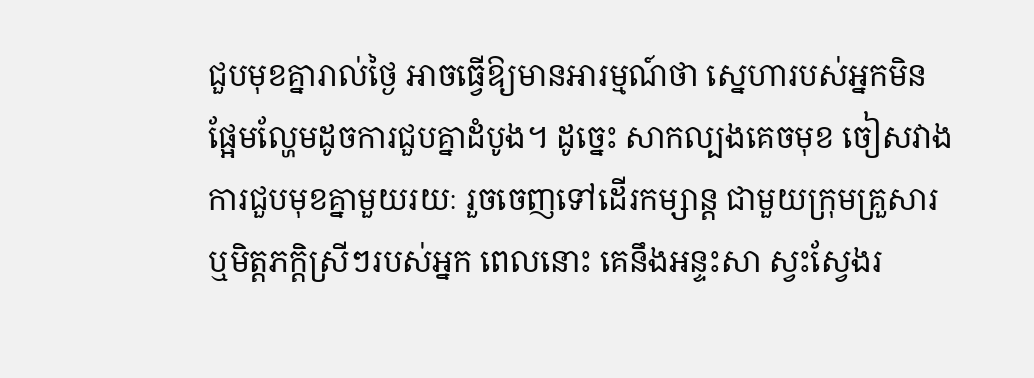ជួបមុខគ្នារាល់ថ្ងៃ អាចធ្វើឱ្យមានអារម្មណ៍ថា ស្នេហារបស់អ្នកមិនផ្អែមល្ហែមដូចការជួបគ្នាដំបូង។ ដូច្នេះ សាកល្បងគេចមុខ ចៀសវាងការជួបមុខគ្នាមួយរយៈ រួចចេញទៅដើរកម្សាន្ត ជាមួយក្រុមគ្រួសារ ឬមិត្តភក្តិស្រីៗរបស់អ្នក ពេលនោះ គេនឹងអន្ទះសា ស្វះស្វែងរ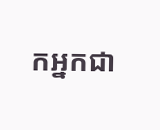កអ្នកជា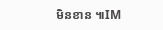មិនខាន ៕IM